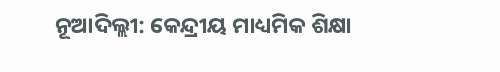ନୂଆଦିଲ୍ଲୀ: କେନ୍ଦ୍ରୀୟ ମାଧ୍ୟମିକ ଶିକ୍ଷା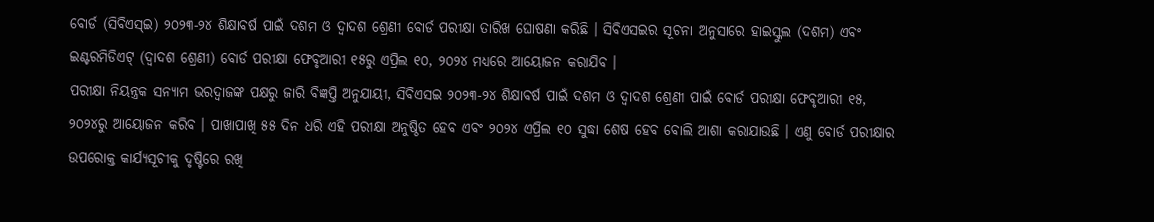ବୋର୍ଡ (ସିବିଏସ୍ଇ) ୨୦୨୩-୨୪ ଶିକ୍ଷାବର୍ଷ ପାଇଁ ଦଶମ ଓ ଦ୍ୱାଦଶ ଶ୍ରେଣୀ ବୋର୍ଡ ପରୀକ୍ଷା ତାରିଖ ଘୋଷଣା କରିଛି । ସିବିଏସଇର ସୂଚନା ଅନୁସାରେ ହାଇସ୍କୁଲ (ଦଶମ) ଏବଂ ଇଣ୍ଟରମିଡିଏଟ୍ (ଦ୍ୱାଦଶ ଶ୍ରେଣୀ) ବୋର୍ଡ ପରୀକ୍ଷା ଫେବୃଆରୀ ୧୫ରୁ ଏପ୍ରିଲ ୧୦, ୨୦୨୪ ମଧ୍ୟରେ ଆୟୋଜନ କରାଯିବ ।
ପରୀକ୍ଷା ନିୟନ୍ତ୍ରକ ସନ୍ୟାମ ଭରଦ୍ୱାଜଙ୍କ ପକ୍ଷରୁ ଜାରି ବିଜ୍ଞପ୍ତି ଅନୁଯାୟୀ, ସିବିଏସଇ ୨୦୨୩-୨୪ ଶିକ୍ଷାବର୍ଷ ପାଇଁ ଦଶମ ଓ ଦ୍ୱାଦଶ ଶ୍ରେଣୀ ପାଇଁ ବୋର୍ଡ ପରୀକ୍ଷା ଫେବୃଆରୀ ୧୫, ୨୦୨୪ରୁ ଆୟୋଜନ କରିବ । ପାଖାପାଖି ୫୫ ଦିନ ଧରି ଏହି ପରୀକ୍ଷା ଅନୁଷ୍ଠିତ ହେବ ଏବଂ ୨୦୨୪ ଏପ୍ରିଲ ୧୦ ସୁଦ୍ଧା ଶେଷ ହେବ ବୋଲି ଆଶା କରାଯାଉଛି । ଏଣୁ ବୋର୍ଡ ପରୀକ୍ଷାର ଉପରୋକ୍ତ କାର୍ଯ୍ୟସୂଚୀକୁ ଦୃଷ୍ଟିରେ ରଖି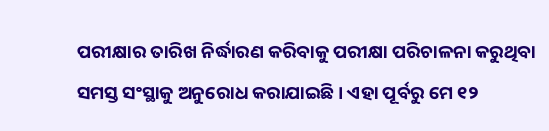ପରୀକ୍ଷାର ତାରିଖ ନିର୍ଦ୍ଧାରଣ କରିବାକୁ ପରୀକ୍ଷା ପରିଚାଳନା କରୁଥିବା ସମସ୍ତ ସଂସ୍ଥାକୁ ଅନୁରୋଧ କରାଯାଇଛି । ଏହା ପୂର୍ବରୁ ମେ ୧୨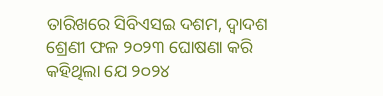ତାରିଖରେ ସିବିଏସଇ ଦଶମ, ଦ୍ୱାଦଶ ଶ୍ରେଣୀ ଫଳ ୨୦୨୩ ଘୋଷଣା କରି କହିଥିଲା ଯେ ୨୦୨୪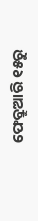ଫେବ୍ରୁଆରି ୧୫ରୁ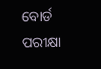ବୋର୍ଡ ପରୀକ୍ଷା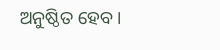ଅନୁଷ୍ଠିତ ହେବ ।